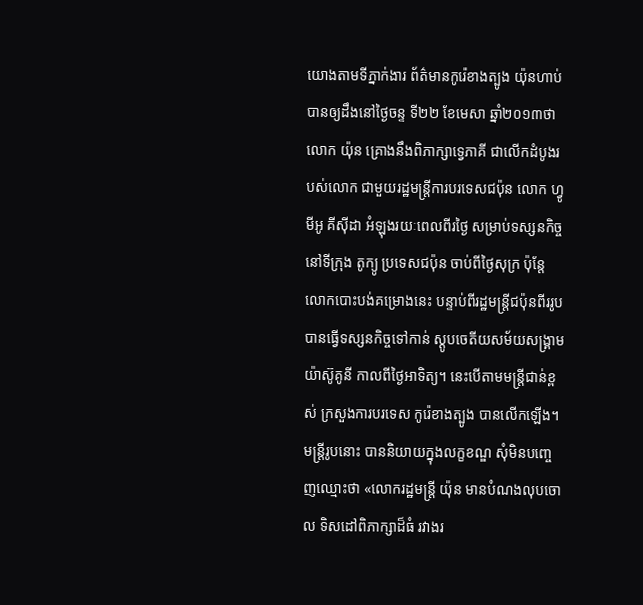យោងតាមទីភ្នាក់ងារ ព័ត៌មានកូរ៉េខាងត្បូង យ៉ុនហាប់ បានឲ្យដឹងនៅថ្ងៃចន្ទ ទី២២ ខែមេសា ឆ្នាំ២០១៣ថា លោក យ៉ុន គ្រោងនឹងពិភាក្សាទ្វេភាគី ជាលើកដំបូងរបស់លោក ជាមួយរដ្ឋមន្រ្តីការបរទេសជប៉ុន លោក ហ្វូមីអូ គីស៊ីដា អំឡុងរយៈពេលពីរថ្ងៃ សម្រាប់ទស្សនកិច្ចនៅទីក្រុង តូក្យូ ប្រទេសជប៉ុន ចាប់ពីថ្ងៃសុក្រ ប៉ុន្តែលោកបោះបង់គម្រោងនេះ បន្ទាប់ពីរដ្ឋមន្រ្តីជប៉ុនពីររូប បានធ្វើទស្សនកិច្ចទៅកាន់ ស្តូបចេតីយសម័យសង្គ្រាម យ៉ាស៊ូគូនី កាលពីថ្ងៃអាទិត្យ។ នេះបើតាមមន្រ្តីជាន់ខ្ពស់ ក្រសួងការបរទេស កូរ៉េខាងត្បូង បានលើកឡើង។
មន្រ្តីរូបនោះ បាននិយាយក្នុងលក្ខខណ្ឌ សុំមិនបញ្ចេញឈ្មោះថា «លោករដ្ឋមន្រ្តី យ៉ុន មានបំណងលុបចោល ទិសដៅពិភាក្សាដ៏ធំ រវាងរ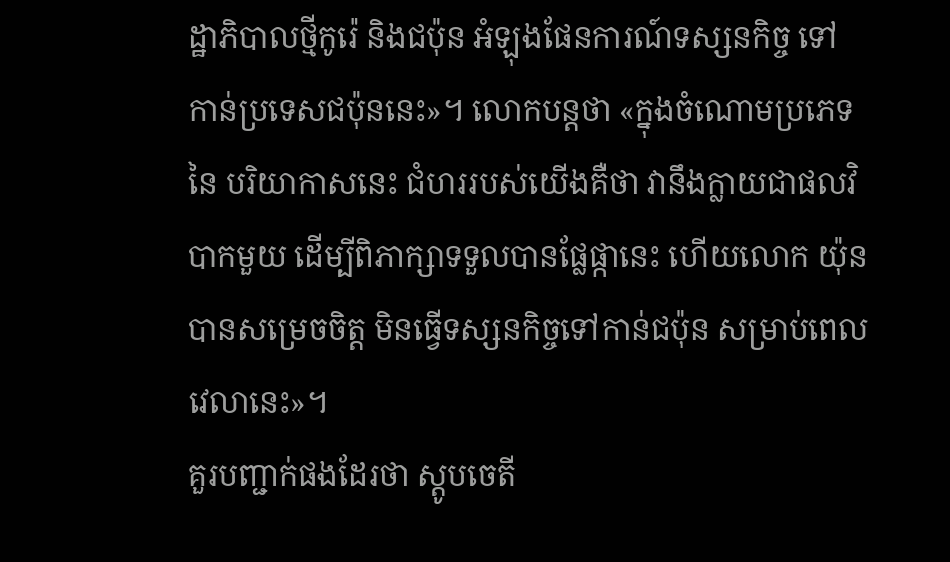ដ្ឋាភិបាលថ្មីកូរ៉េ និងជប៉ុន អំឡុងផែនការណ៍ទស្សនកិច្ច ទៅកាន់ប្រទេសជប៉ុននេះ»។ លោកបន្តថា «ក្នុងចំណោមប្រភេទនៃ បរិយាកាសនេះ ជំហររបស់យើងគឺថា វានឹងក្លាយជាផលវិបាកមួយ ដើម្បីពិភាក្សាទទួលបានផ្លែផ្កានេះ ហើយលោក យ៉ុន បានសម្រេចចិត្ត មិនធ្វើទស្សនកិច្ចទៅកាន់ជប៉ុន សម្រាប់ពេលវេលានេះ»។
គួរបញ្ជាក់ផងដែរថា ស្តូបចេតី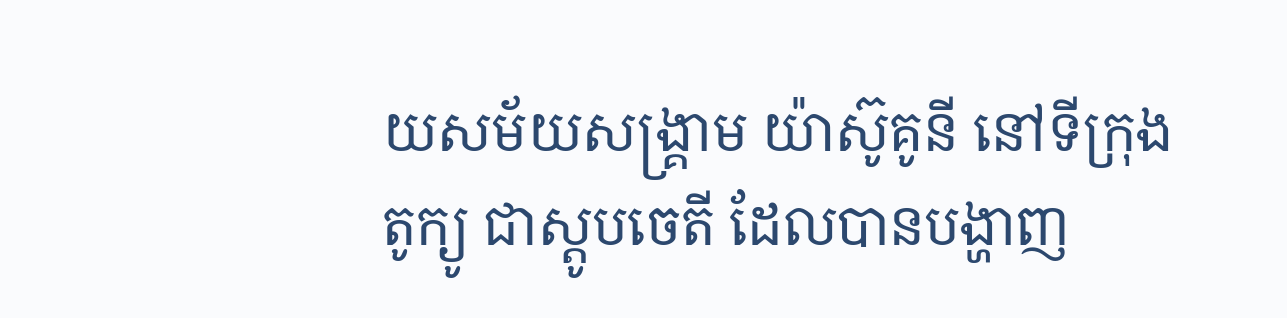យសម័យសង្គ្រាម យ៉ាស៊ូគូនី នៅទីក្រុង តូក្យូ ជាស្តូបចេតី ដែលបានបង្ហាញ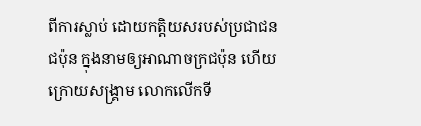ពីការស្លាប់ ដោយកត្តិយសរបស់ប្រជាជនជប៉ុន ក្នុងនាមឲ្យអាណាចក្រជប៉ុន ហើយក្រោយសង្គ្រាម លោកលើកទី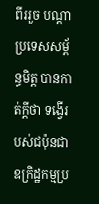ពីររួច បណ្តាប្រទេសសម្ព័ន្ធមិត្ត បានកាត់ក្តីថា ទង្វើរបស់ជប៉ុនជាឧក្រិដ្ឋកម្មប្រ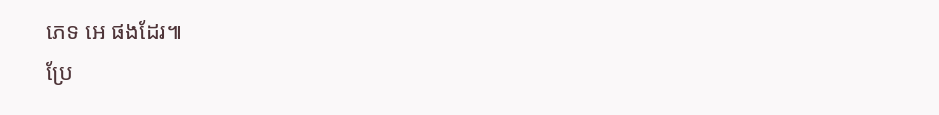ភេទ អេ ផងដែរ៕
ប្រែ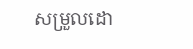សម្រួលដោ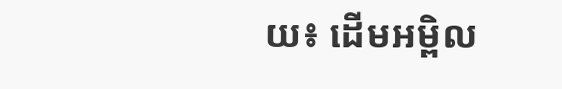យ៖ ដើមអម្ពិល